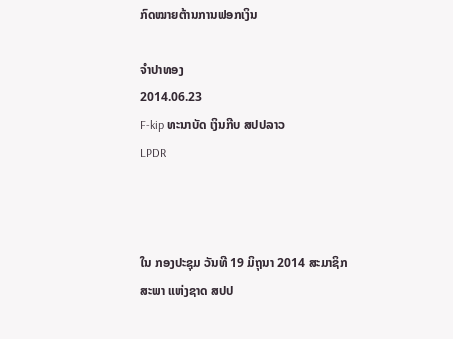ກົດໝາຍຕ້ານການຟອກເງິນ

ຈໍາປາທອງ
2014.06.23
F-kip ທະນາບັດ ເງິນກີບ ສປປລາວ
LPDR



ໃນ ກອງປະຊຸມ ວັນທີ 19 ມິຖຸນາ 2014 ສະມາຊິກ ສະພາ ແຫ່ງຊາດ ສປປ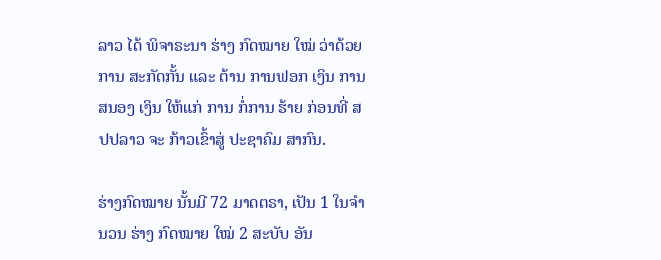ລາວ ໄດ້ ພິຈາຣະນາ ຮ່າງ ກົດໝາຍ ໃໝ່ ວ່າດ້ວຍ ການ ສະກັດກັ້ນ ແລະ ຕ້ານ ການຟອກ ເງິນ ການສນອງ ເງິນ ໃຫ້ແກ່ ການ ກໍ່ການ ຮ້າຍ ກ່ອນທີ່ ສປປລາວ ຈະ ກ້າວເຂົ້າສູ່ ປະຊາຄົມ ສາກົນ.

ຮ່າງກົດໝາຍ ນັ້ນມີ 72 ມາດຕຣາ, ເປັນ 1 ໃນຈໍານວນ ຮ່າງ ກົດໝາຍ ໃໝ່ 2 ສະບັບ ອັນ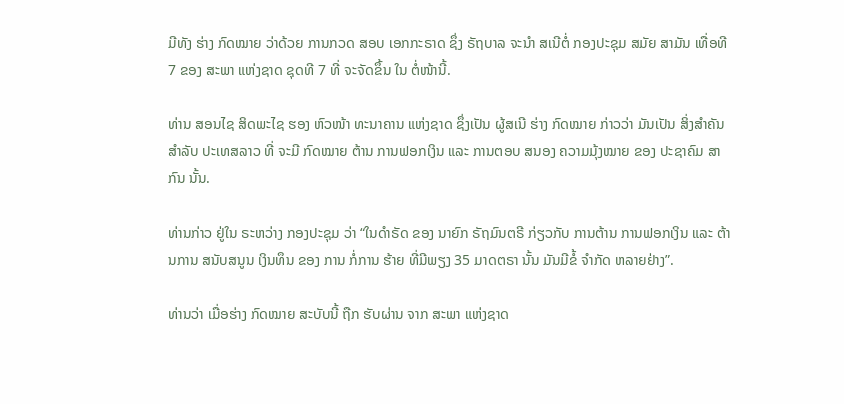ມີທັງ ຮ່າງ ກົດໝາຍ ວ່າດ້ວຍ ການກວດ ສອບ ເອກກະຣາດ ຊຶ່ງ ຣັຖບາລ ຈະນໍາ ສເນີຕໍ່ ກອງປະຊຸມ ສມັຍ ສາມັນ ເທື່ອທີ 7 ຂອງ ສະພາ ແຫ່ງຊາດ ຊຸດທີ 7 ທີ່ ຈະຈັດຂຶ້ນ ໃນ ຕໍ່ໜ້ານີ້.

ທ່ານ ສອນໄຊ ສິດພະໄຊ ຮອງ ຫົວໜ້າ ທະນາຄານ ແຫ່ງຊາດ ຊຶ່ງເປັນ ຜູ້ສເນີ ຮ່າງ ກົດໝາຍ ກ່າວວ່າ ມັນເປັນ ສິ່ງສໍາຄັນ ສໍາລັບ ປະເທສລາວ ທີ່ ຈະມີ ກົດໝາຍ ຕ້ານ ການຟອກເງິນ ແລະ ການຕອບ ສນອງ ຄວາມມຸ້ງໝາຍ ຂອງ ປະຊາຄົມ ສາກົນ ນັ້ນ.

ທ່ານກ່າວ ຢູ່ໃນ ຣະຫວ່າງ ກອງປະຊຸມ ວ່າ “ໃນດໍາຣັດ ຂອງ ນາຍົກ ຣັຖມົນຕຣີ ກ່ຽວກັບ ການຕ້ານ ການຟອກເງິນ ແລະ ຕ້ານການ ສນັບສນູນ ເງິນທຶນ ຂອງ ການ ກໍ່ການ ຮ້າຍ ທີ່ມີພຽງ 35 ມາດຕຣາ ນັ້ນ ມັນມີຂໍ້ ຈໍາກັດ ຫລາຍຢ່າງ”.

ທ່ານວ່າ ເມື່ອຮ່າງ ກົດໝາຍ ສະບັບນີ້ ຖືກ ຮັບຜ່ານ ຈາກ ສະພາ ແຫ່ງຊາດ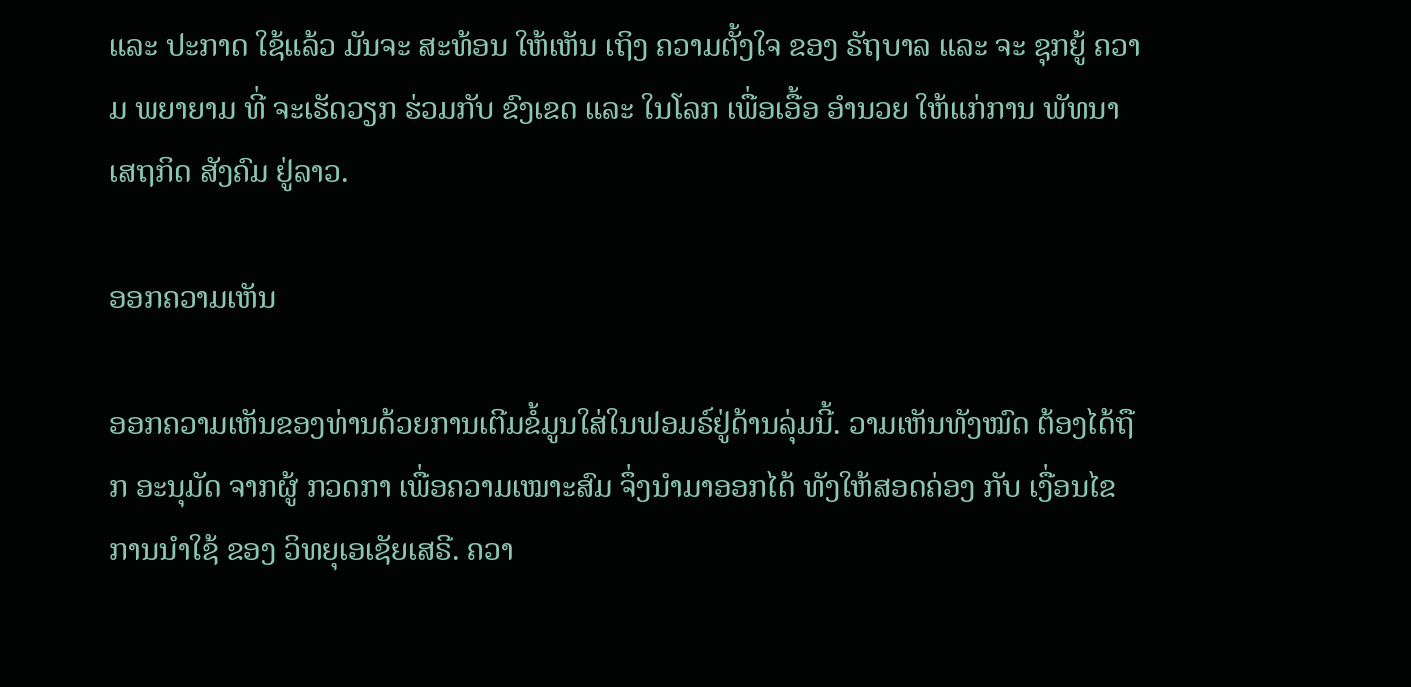ແລະ ປະກາດ ໃຊ້ແລ້ວ ມັນຈະ ສະທ້ອນ ໃຫ້ເຫັນ ເຖິງ ຄວາມຕັ້ງໃຈ ຂອງ ຣັຖບາລ ແລະ ຈະ ຊຸກຍູ້ ຄວາມ ພຍາຍາມ ທີ່ ຈະເຮັດວຽກ ຮ່ວມກັບ ຂົງເຂດ ແລະ ໃນໂລກ ເພື່ອເອື້ອ ອໍານວຍ ໃຫ້ແກ່ການ ພັທນາ ເສຖກິດ ສັງຄົມ ຢູ່ລາວ.

ອອກຄວາມເຫັນ

ອອກຄວາມເຫັນຂອງທ່ານດ້ວຍການເຕີມຂໍ້ມູນໃສ່ໃນຟອມຣ໌ຢູ່ດ້ານລຸ່ມນີ້. ວາມເຫັນທັງໝົດ ຕ້ອງໄດ້ຖືກ ອະນຸມັດ ຈາກຜູ້ ກວດກາ ເພື່ອຄວາມເໝາະສົມ ຈຶ່ງນໍາມາອອກໄດ້ ທັງໃຫ້ສອດຄ່ອງ ກັບ ເງື່ອນໄຂ ການນຳໃຊ້ ຂອງ ວິທຍຸເອເຊັຍເສຣີ. ຄວາ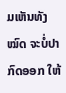ມເຫັນທັງໝົດ ຈະບໍ່ປາກົດອອກ ໃຫ້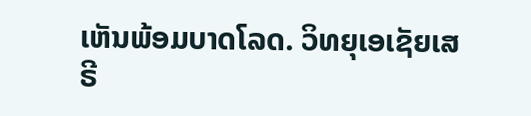ເຫັນພ້ອມບາດໂລດ. ວິທຍຸເອເຊັຍເສຣີ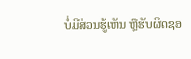ບໍ່ມີສ່ວນຮູ້ເຫັນ ຫຼືຮັບຜິດຊອ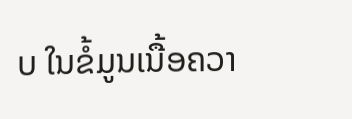ບ ໃນຂໍ້ມູນເນື້ອຄວາ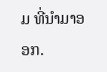ມ ທີ່ນໍາມາອອກ.